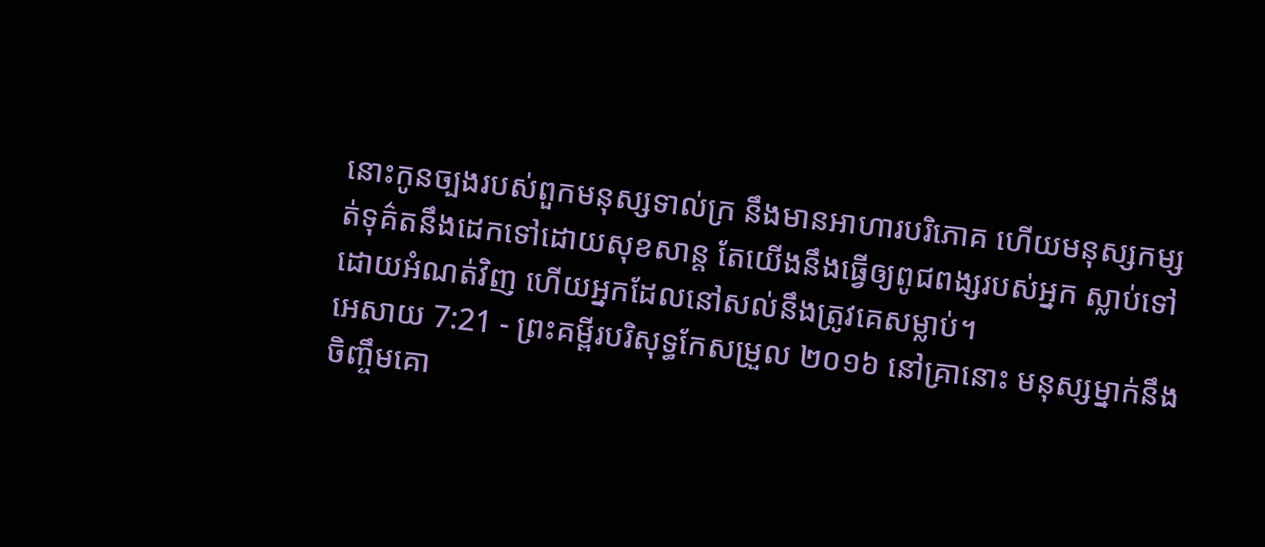នោះកូនច្បងរបស់ពួកមនុស្សទាល់ក្រ នឹងមានអាហារបរិភោគ ហើយមនុស្សកម្សត់ទុគ៌តនឹងដេកទៅដោយសុខសាន្ត តែយើងនឹងធ្វើឲ្យពូជពង្សរបស់អ្នក ស្លាប់ទៅដោយអំណត់វិញ ហើយអ្នកដែលនៅសល់នឹងត្រូវគេសម្លាប់។
អេសាយ 7:21 - ព្រះគម្ពីរបរិសុទ្ធកែសម្រួល ២០១៦ នៅគ្រានោះ មនុស្សម្នាក់នឹងចិញ្ចឹមគោ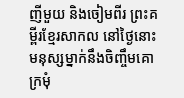ញីមួយ និងចៀមពីរ ព្រះគម្ពីរខ្មែរសាកល នៅថ្ងៃនោះ មនុស្សម្នាក់នឹងចិញ្ចឹមគោក្រមុំ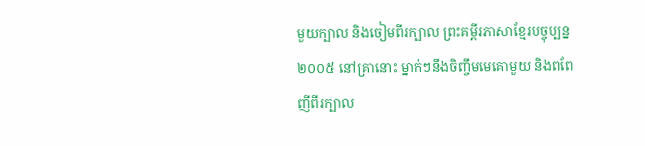មួយក្បាល និងចៀមពីរក្បាល ព្រះគម្ពីរភាសាខ្មែរបច្ចុប្បន្ន ២០០៥ នៅគ្រានោះ ម្នាក់ៗនឹងចិញ្ចឹមមេគោមួយ និងពពែញីពីរក្បាល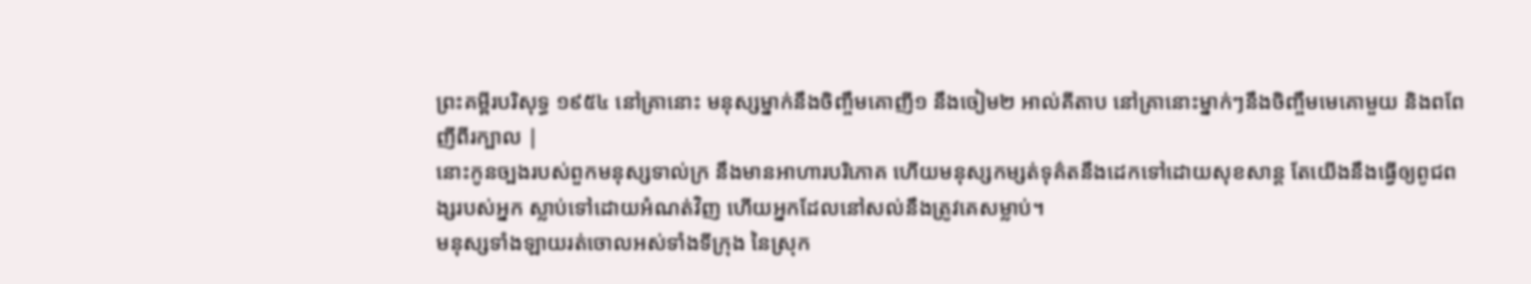ព្រះគម្ពីរបរិសុទ្ធ ១៩៥៤ នៅគ្រានោះ មនុស្សម្នាក់នឹងចិញ្ចឹមគោញី១ នឹងចៀម២ អាល់គីតាប នៅគ្រានោះម្នាក់ៗនឹងចិញ្ចឹមមេគោមួយ និងពពែញីពីរក្បាល |
នោះកូនច្បងរបស់ពួកមនុស្សទាល់ក្រ នឹងមានអាហារបរិភោគ ហើយមនុស្សកម្សត់ទុគ៌តនឹងដេកទៅដោយសុខសាន្ត តែយើងនឹងធ្វើឲ្យពូជពង្សរបស់អ្នក ស្លាប់ទៅដោយអំណត់វិញ ហើយអ្នកដែលនៅសល់នឹងត្រូវគេសម្លាប់។
មនុស្សទាំងឡាយរត់ចោលអស់ទាំងទីក្រុង នៃស្រុក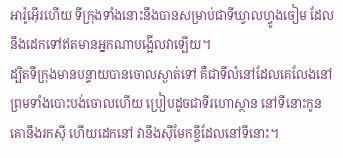អារ៉ូអ៊ើរហើយ ទីក្រុងទាំងនោះនឹងបានសម្រាប់ជាទីឃ្វាលហ្វូងចៀម ដែលនឹងដេកទៅឥតមានអ្នកណាបង្អើលវាឡើយ។
ដ្បិតទីក្រុងមានបន្ទាយបានចោលស្ងាត់ទៅ គឺជាទីលំនៅដែលគេលែងនៅ ព្រមទាំងបោះបង់ចោលហើយ ប្រៀបដូចជាទីរហោស្ថាន នៅទីនោះកូនគោនឹងរកស៊ី ហើយដេកនៅ វានឹងស៊ីមែកខ្ចីដែលនៅទីនោះ។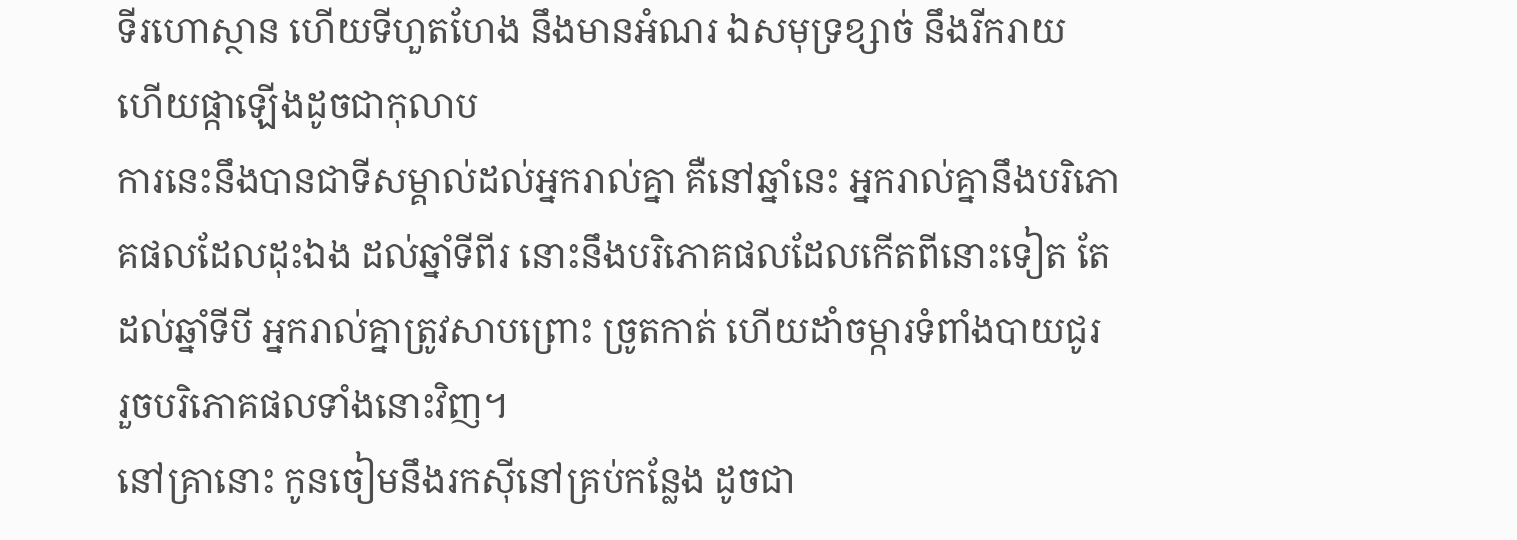ទីរហោស្ថាន ហើយទីហួតហែង នឹងមានអំណរ ឯសមុទ្រខ្សាច់ នឹងរីករាយ ហើយផ្កាឡើងដូចជាកុលាប
ការនេះនឹងបានជាទីសម្គាល់ដល់អ្នករាល់គ្នា គឺនៅឆ្នាំនេះ អ្នករាល់គ្នានឹងបរិភោគផលដែលដុះឯង ដល់ឆ្នាំទីពីរ នោះនឹងបរិភោគផលដែលកើតពីនោះទៀត តែដល់ឆ្នាំទីបី អ្នករាល់គ្នាត្រូវសាបព្រោះ ច្រូតកាត់ ហើយដាំចម្ការទំពាំងបាយជូរ រួចបរិភោគផលទាំងនោះវិញ។
នៅគ្រានោះ កូនចៀមនឹងរកស៊ីនៅគ្រប់កន្លែង ដូចជា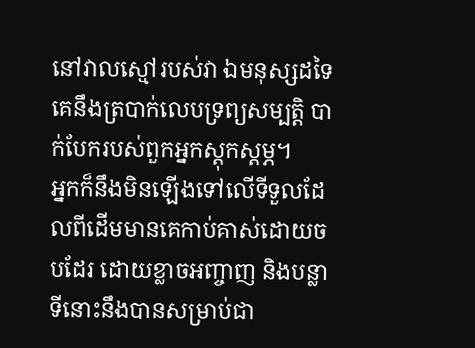នៅវាលស្មៅរបស់វា ឯមនុស្សដទៃគេនឹងត្របាក់លេបទ្រព្យសម្បត្តិ បាក់បែករបស់ពួកអ្នកស្តុកស្តម្ភ។
អ្នកក៏នឹងមិនឡើងទៅលើទីទួលដែលពីដើមមានគេកាប់គាស់ដោយចបដែរ ដោយខ្លាចអញ្ចាញ និងបន្លា ទីនោះនឹងបានសម្រាប់ជា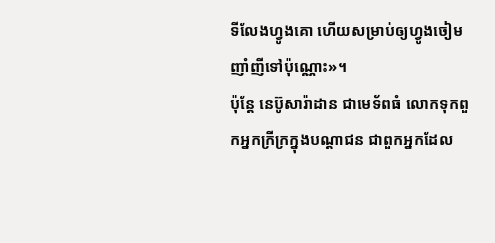ទីលែងហ្វូងគោ ហើយសម្រាប់ឲ្យហ្វូងចៀមញាំញីទៅប៉ុណ្ណោះ»។
ប៉ុន្តែ នេប៊ូសារ៉ាដាន ជាមេទ័ពធំ លោកទុកពួកអ្នកក្រីក្រក្នុងបណ្ដាជន ជាពួកអ្នកដែល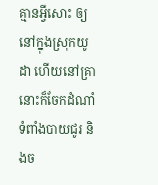គ្មានអ្វីសោះ ឲ្យនៅក្នុងស្រុកយូដា ហើយនៅគ្រានោះក៏ចែកដំណាំទំពាំងបាយជូរ និងច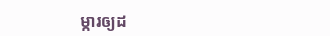ម្ការឲ្យដ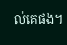ល់គេផង។